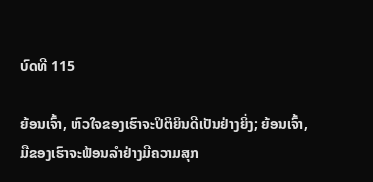ບົດທີ 115

ຍ້ອນເຈົ້າ, ຫົວໃຈຂອງເຮົາຈະປິຕິຍິນດີເປັນຢ່າງຍິ່ງ; ຍ້ອນເຈົ້າ, ມືຂອງເຮົາຈະຟ້ອນລຳຢ່າງມີຄວາມສຸກ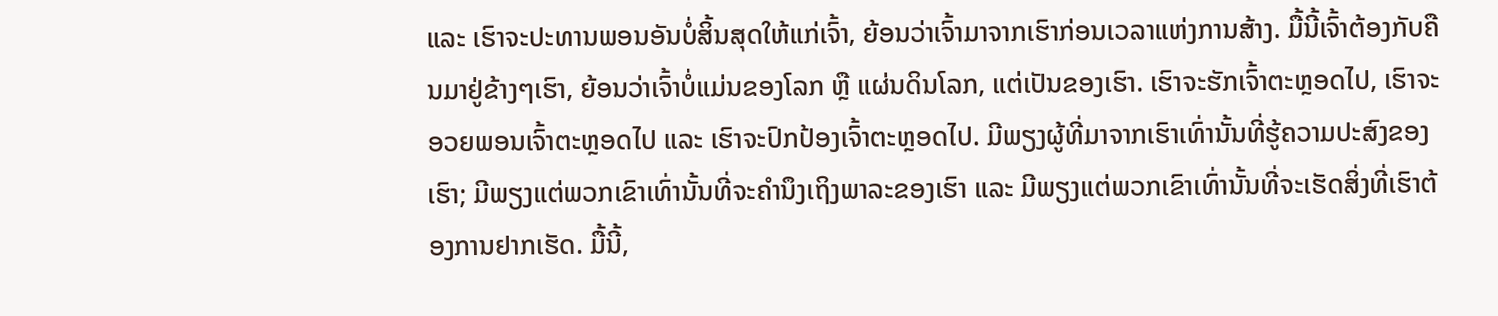ແລະ ເຮົາຈະປະທານພອນອັນບໍ່ສິ້ນສຸດໃຫ້ແກ່ເຈົ້າ, ຍ້ອນວ່າເຈົ້າມາຈາກເຮົາກ່ອນເວລາແຫ່ງການສ້າງ. ມື້ນີ້ເຈົ້າຕ້ອງກັບຄືນມາຢູ່ຂ້າງໆເຮົາ, ຍ້ອນວ່າເຈົ້າບໍ່ແມ່ນຂອງໂລກ ຫຼື ແຜ່ນດິນໂລກ, ແຕ່ເປັນຂອງເຮົາ. ເຮົາຈະຮັກເຈົ້າຕະຫຼອດໄປ, ເຮົາຈະອວຍພອນເຈົ້າຕະຫຼອດໄປ ແລະ ເຮົາຈະປົກປ້ອງເຈົ້າຕະຫຼອດໄປ. ມີພຽງຜູ້ທີ່ມາຈາກເຮົາເທົ່ານັ້ນທີ່ຮູ້ຄວາມປະສົງຂອງເຮົາ; ມີພຽງແຕ່ພວກເຂົາເທົ່ານັ້ນທີ່ຈະຄຳນຶງເຖິງພາລະຂອງເຮົາ ແລະ ມີພຽງແຕ່ພວກເຂົາເທົ່ານັ້ນທີ່ຈະເຮັດສິ່ງທີ່ເຮົາຕ້ອງການຢາກເຮັດ. ມື້ນີ້,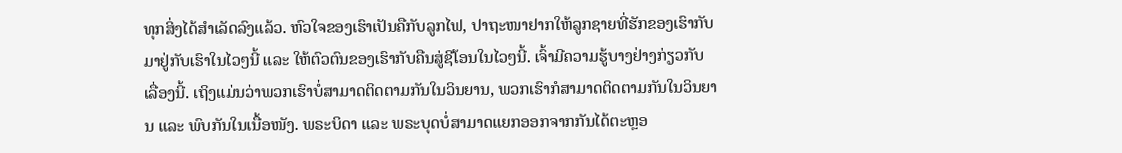ທຸກສິ່ງໄດ້ສຳເລັດລົງແລ້ວ. ຫົວໃຈຂອງເຮົາເປັນຄືກັບລູກໄຟ, ປາຖະໜາຢາກໃຫ້ລູກຊາຍທີ່ຮັກຂອງເຮົາກັບມາຢູ່ກັບເຮົາໃນໄວໆນີ້ ແລະ ໃຫ້ຕົວຕົນຂອງເຮົາກັບຄືນສູ່ຊີໂອນໃນໄວໆນີ້. ເຈົ້າມີຄວາມຮູ້ບາງຢ່າງກ່ຽວກັບເລື່ອງນີ້. ເຖິງແມ່ນວ່າພວກເຮົາບໍ່ສາມາດຕິດຕາມກັນໃນວິນຍານ, ພວກເຮົາກໍສາມາດຕິດຕາມກັນໃນວິນຍານ ແລະ ພົບກັນໃນເນື້ອໜັງ. ພຣະບິດາ ແລະ ພຣະບຸດບໍ່ສາມາດແຍກອອກຈາກກັນໄດ້ຕະຫຼອ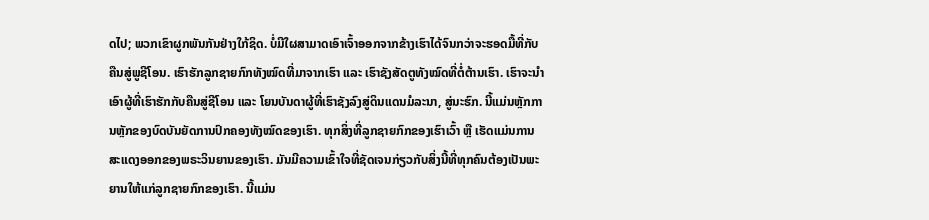ດໄປ; ພວກເຂົາຜູກພັນກັນຢ່າງໃກ້ຊິດ. ບໍ່ມີໃຜສາມາດເອົາເຈົ້າອອກຈາກຂ້າງເຮົາໄດ້ຈົນກວ່າຈະຮອດມື້ທີ່ກັບຄືນສູ່ພູຊີໂອນ. ເຮົາຮັກລູກຊາຍກົກທັງໝົດທີ່ມາຈາກເຮົາ ແລະ ເຮົາຊັງສັດຕູທັງໝົດທີ່ຕໍ່ຕ້ານເຮົາ. ເຮົາຈະນຳເອົາຜູ້ທີ່ເຮົາຮັກກັບຄືນສູ່ຊີໂອນ ແລະ ໂຍນບັນດາຜູ້ທີ່ເຮົາຊັງລົງສູ່ດິນແດນມໍລະນາ, ສູ່ນະຮົກ. ນີ້ແມ່ນຫຼັກການຫຼັກຂອງບົດບັນຍັດການປົກຄອງທັງໝົດຂອງເຮົາ. ທຸກສິ່ງທີ່ລູກຊາຍກົກຂອງເຮົາເວົ້າ ຫຼື ເຮັດແມ່ນການສະແດງອອກຂອງພຣະວິນຍານຂອງເຮົາ. ມັນມີຄວາມເຂົ້າໃຈທີ່ຊັດເຈນກ່ຽວກັບສິ່ງນີ້ທີ່ທຸກຄົນຕ້ອງເປັນພະຍານໃຫ້ແກ່ລູກຊາຍກົກຂອງເຮົາ. ນີ້ແມ່ນ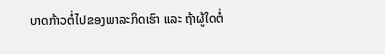ບາດກ້າວຕໍ່ໄປຂອງພາລະກິດເຮົາ ແລະ ຖ້າຜູ້ໃດຕໍ່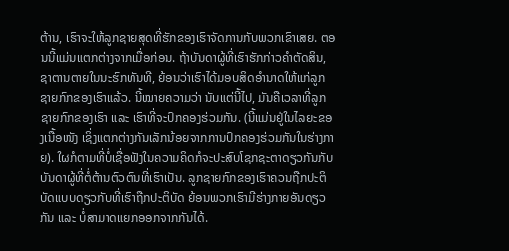ຕ້ານ, ເຮົາຈະໃຫ້ລູກຊາຍສຸດທີ່ຮັກຂອງເຮົາຈັດການກັບພວກເຂົາເສຍ. ຕອນນີ້ແມ່ນແຕກຕ່າງຈາກເມື່ອກ່ອນ. ຖ້າບັນດາຜູ້ທີ່ເຮົາຮັກກ່າວຄຳຕັດສິນ, ຊາຕານຕາຍໃນນະຮົກທັນທີ, ຍ້ອນວ່າເຮົາໄດ້ມອບສິດອຳນາດໃຫ້ແກ່ລູກຊາຍກົກຂອງເຮົາແລ້ວ. ນີ້ໝາຍຄວາມວ່າ ນັບແຕ່ນີ້ໄປ, ມັນຄືເວລາທີ່ລູກຊາຍກົກຂອງເຮົາ ແລະ ເຮົາທີ່ຈະປົກຄອງຮ່ວມກັນ. (ນີ້ແມ່ນຢູ່ໃນໄລຍະຂອງເນື້ອໜັງ ເຊິ່ງແຕກຕ່າງກັນເລັກນ້ອຍຈາກການປົກຄອງຮ່ວມກັນໃນຮ່າງກາຍ). ໃຜກໍຕາມທີ່ບໍ່ເຊື່ອຟັງໃນຄວາມຄິດກໍຈະປະສົບໂຊກຊະຕາດຽວກັນກັບບັນດາຜູ້ທີ່ຕໍ່ຕ້ານຕົວຕົນທີ່ເຮົາເປັນ. ລູກຊາຍກົກຂອງເຮົາຄວນຖືກປະຕິບັດແບບດຽວກັບທີ່ເຮົາຖືກປະຕິບັດ ຍ້ອນພວກເຮົາມີຮ່າງກາຍອັນດຽວກັນ ແລະ ບໍ່ສາມາດແຍກອອກຈາກກັນໄດ້.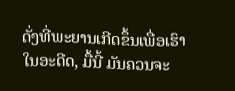ດັ່ງທີ່ພະຍານເກີດຂຶ້ນເພື່ອເຮົາໃນອະດີດ, ມື້ນີ້ ມັນຄວນຈະ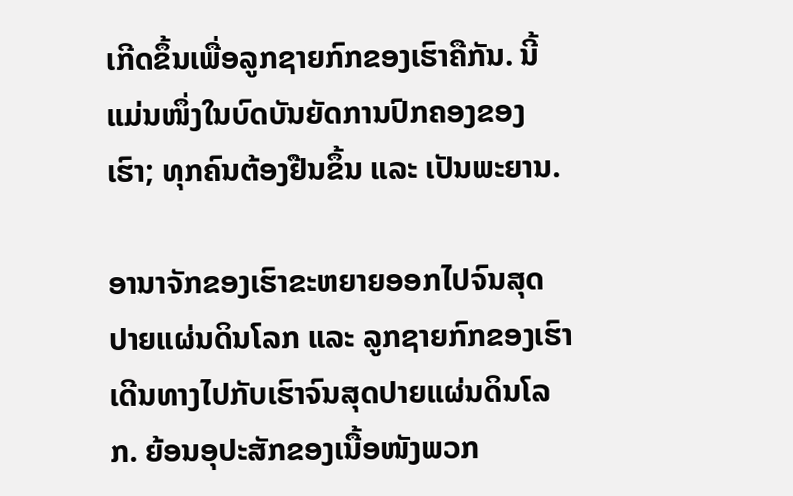ເກີດຂຶ້ນເພື່ອລູກຊາຍກົກຂອງເຮົາຄືກັນ. ນີ້ແມ່ນໜຶ່ງໃນບົດບັນຍັດການປົກຄອງຂອງເຮົາ; ທຸກຄົນຕ້ອງຢືນຂຶ້ນ ແລະ ເປັນພະຍານ.

ອານາຈັກຂອງເຮົາຂະຫຍາຍອອກໄປຈົນສຸດປາຍແຜ່ນດິນໂລກ ແລະ ລູກຊາຍກົກຂອງເຮົາເດີນທາງໄປກັບເຮົາຈົນສຸດປາຍແຜ່ນດິນໂລກ. ຍ້ອນອຸປະສັກຂອງເນື້ອໜັງພວກ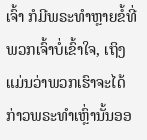ເຈົ້າ ກໍມີພຣະທຳຫຼາຍຂໍ້ທີ່ພວກເຈົ້າບໍ່ເຂົ້າໃຈ, ເຖິງແມ່ນວ່າພວກເຮົາຈະໄດ້ກ່າວພຣະທຳເຫຼົ່ານັ້ນອອ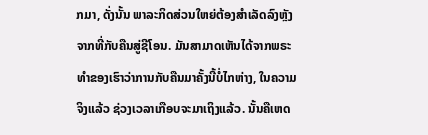ກມາ, ດັ່ງນັ້ນ ພາລະກິດສ່ວນໃຫຍ່ຕ້ອງສຳເລັດລົງຫຼັງຈາກທີ່ກັບຄືນສູ່ຊີໂອນ. ມັນສາມາດເຫັນໄດ້ຈາກພຣະທຳຂອງເຮົາວ່າການກັບຄືນມາຄັ້ງນີ້ບໍ່ໄກຫ່າງ, ໃນຄວາມຈິງແລ້ວ ຊ່ວງເວລາເກືອບຈະມາເຖິງແລ້ວ. ນັ້ນຄືເຫດ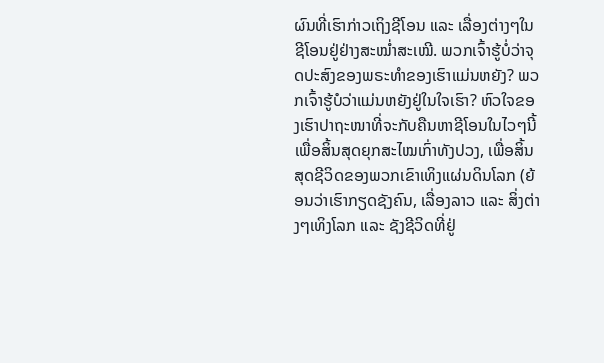ຜົນທີ່ເຮົາກ່າວເຖິງຊີໂອນ ແລະ ເລື່ອງຕ່າງໆໃນຊີໂອນຢູ່ຢ່າງສະໝໍ່າສະເໝີ. ພວກເຈົ້າຮູ້ບໍ່ວ່າຈຸດປະສົງຂອງພຣະທຳຂອງເຮົາແມ່ນຫຍັງ? ພວກເຈົ້າຮູ້ບໍວ່າແມ່ນຫຍັງຢູ່ໃນໃຈເຮົາ? ຫົວໃຈຂອງເຮົາປາຖະໜາທີ່ຈະກັບຄືນຫາຊີໂອນໃນໄວໆນີ້ ເພື່ອສິ້ນສຸດຍຸກສະໄໝເກົ່າທັງປວງ, ເພື່ອສິ້ນສຸດຊີວິດຂອງພວກເຂົາເທິງແຜ່ນດິນໂລກ (ຍ້ອນວ່າເຮົາກຽດຊັງຄົນ, ເລື່ອງລາວ ແລະ ສິ່ງຕ່າງໆເທິງໂລກ ແລະ ຊັງຊີວິດທີ່ຢູ່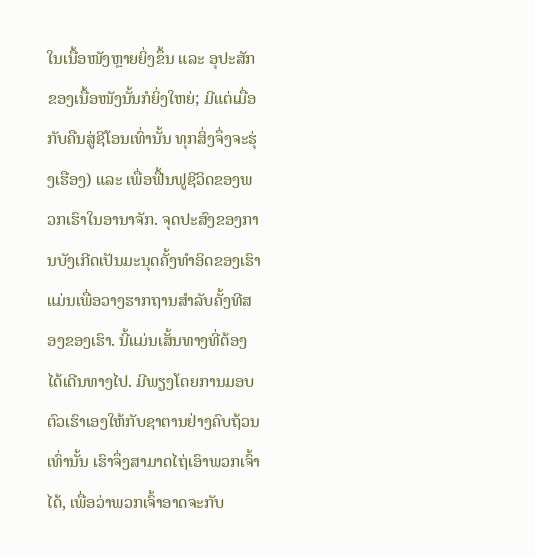ໃນເນື້ອໜັງຫຼາຍຍິ່ງຂຶ້ນ ແລະ ອຸປະສັກຂອງເນື້ອໜັງນັ້ນກໍຍິ່ງໃຫຍ່; ມີແຕ່ເມື່ອກັບຄືນສູ່ຊີໂອນເທົ່ານັ້ນ ທຸກສິ່ງຈຶ່ງຈະຮຸ່ງເຮືອງ) ແລະ ເພື່ອຟື້ນຟູຊີວິດຂອງພວກເຮົາໃນອານາຈັກ. ຈຸດປະສົງຂອງການບັງເກີດເປັນມະນຸດຄັ້ງທຳອິດຂອງເຮົາແມ່ນເພື່ອວາງຮາກຖານສຳລັບຄັ້ງທີສອງຂອງເຮົາ. ນີ້ແມ່ນເສັ້ນທາງທີ່ຕ້ອງໄດ້ເດີນທາງໄປ. ມີພຽງໂດຍການມອບຕົວເຮົາເອງໃຫ້ກັບຊາຕານຢ່າງຄົບຖ້ວນເທົ່ານັ້ນ ເຮົາຈຶ່ງສາມາດໄຖ່ເອົາພວກເຈົ້າໄດ້, ເພື່ອວ່າພວກເຈົ້າອາດຈະກັບ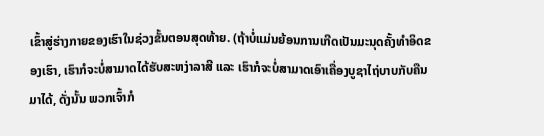ເຂົ້າສູ່ຮ່າງກາຍຂອງເຮົາໃນຊ່ວງຂັ້ນຕອນສຸດທ້າຍ. (ຖ້າບໍ່ແມ່ນຍ້ອນການເກີດເປັນມະນຸດຄັ້ງທຳອິດຂອງເຮົາ, ເຮົາກໍຈະບໍ່ສາມາດໄດ້ຮັບສະຫງ່າລາສີ ແລະ ເຮົາກໍຈະບໍ່ສາມາດເອົາເຄື່ອງບູຊາໄຖ່ບາບກັບຄືນມາໄດ້, ດັ່ງນັ້ນ ພວກເຈົ້າກໍ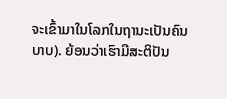ຈະເຂົ້າມາໃນໂລກໃນຖານະເປັນຄົນບາບ). ຍ້ອນວ່າເຮົາມີສະຕິປັນ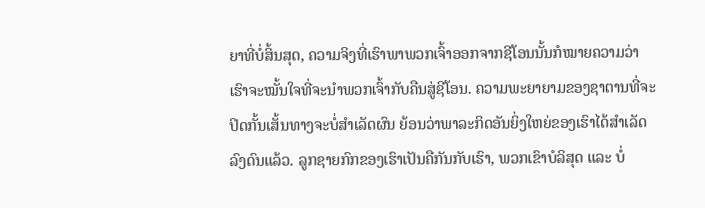ຍາທີ່ບໍ່ສິ້ນສຸດ, ຄວາມຈິງທີ່ເຮົາພາພວກເຈົ້າອອກຈາກຊີໂອນນັ້ນກໍໝາຍຄວາມວ່າເຮົາຈະໝັ້ນໃຈທີ່ຈະນຳພວກເຈົ້າກັບຄືນສູ່ຊີໂອນ. ຄວາມພະຍາຍາມຂອງຊາຕານທີ່ຈະປິດກັ້ນເສັ້ນທາງຈະບໍ່ສຳເລັດຜົນ ຍ້ອນວ່າພາລະກິດອັນຍິ່ງໃຫຍ່ຂອງເຮົາໄດ້ສຳເລັດລົງດົນແລ້ວ. ລູກຊາຍກົກຂອງເຮົາເປັນຄືກັນກັບເຮົາ, ພວກເຂົາບໍລິສຸດ ແລະ ບໍ່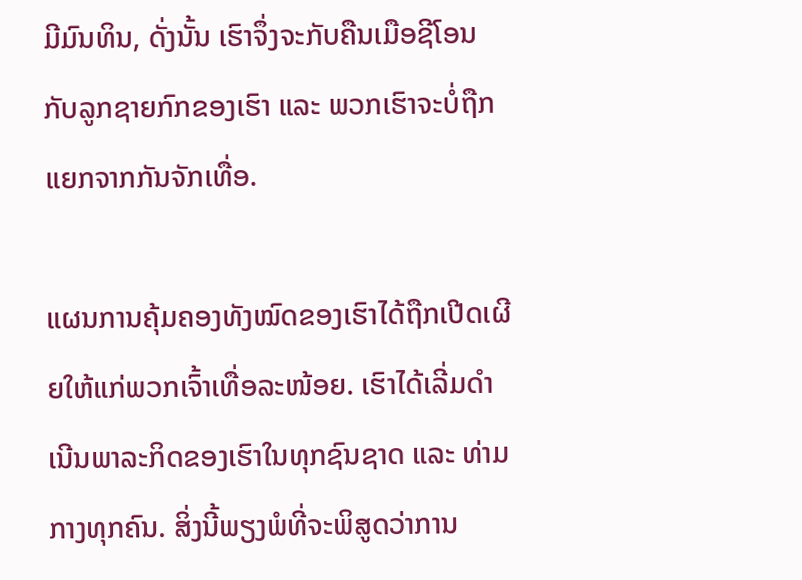ມີມົນທິນ, ດັ່ງນັ້ນ ເຮົາຈຶ່ງຈະກັບຄືນເມືອຊີໂອນກັບລູກຊາຍກົກຂອງເຮົາ ແລະ ພວກເຮົາຈະບໍ່ຖືກແຍກຈາກກັນຈັກເທື່ອ.

ແຜນການຄຸ້ມຄອງທັງໝົດຂອງເຮົາໄດ້ຖືກເປີດເຜີຍໃຫ້ແກ່ພວກເຈົ້າເທື່ອລະໜ້ອຍ. ເຮົາໄດ້ເລີ່ມດຳເນີນພາລະກິດຂອງເຮົາໃນທຸກຊົນຊາດ ແລະ ທ່າມກາງທຸກຄົນ. ສິ່ງນີ້ພຽງພໍທີ່ຈະພິສູດວ່າການ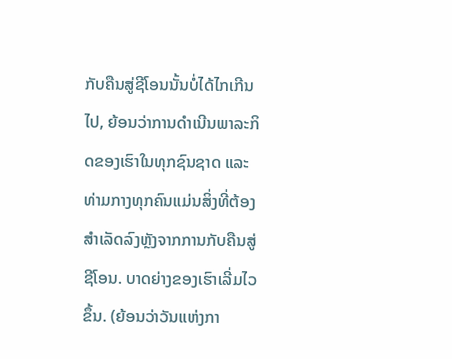ກັບຄືນສູ່ຊີໂອນນັ້ນບໍ່ໄດ້ໄກເກີນໄປ, ຍ້ອນວ່າການດຳເນີນພາລະກິດຂອງເຮົາໃນທຸກຊົນຊາດ ແລະ ທ່າມກາງທຸກຄົນແມ່ນສິ່ງທີ່ຕ້ອງສຳເລັດລົງຫຼັງຈາກການກັບຄືນສູ່ຊີໂອນ. ບາດຍ່າງຂອງເຮົາເລີ່ມໄວຂຶ້ນ. (ຍ້ອນວ່າວັນແຫ່ງກາ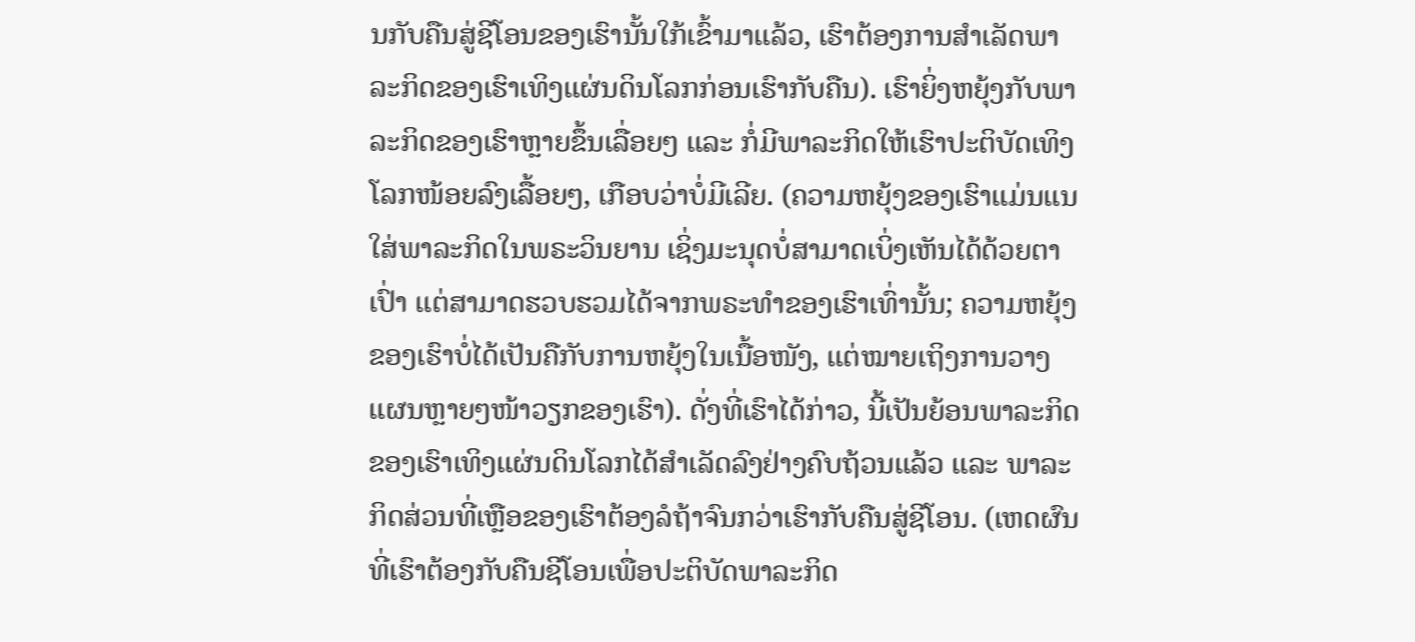ນກັບຄືນສູ່ຊີໂອນຂອງເຮົານັ້ນໃກ້ເຂົ້າມາແລ້ວ, ເຮົາຕ້ອງການສຳເລັດພາລະກິດຂອງເຮົາເທິງແຜ່ນດິນໂລກກ່ອນເຮົາກັບຄືນ). ເຮົາຍິ່ງຫຍຸ້ງກັບພາລະກິດຂອງເຮົາຫຼາຍຂຶ້ນເລື່ອຍໆ ແລະ ກໍ່ມີພາລະກິດໃຫ້ເຮົາປະຕິບັດເທິງໂລກໜ້ອຍລົງເລື້ອຍໆ, ເກືອບວ່າບໍ່ມີເລີຍ. (ຄວາມຫຍຸ້ງຂອງເຮົາແມ່ນແນໃສ່ພາລະກິດໃນພຣະວິນຍານ ເຊິ່ງມະນຸດບໍ່ສາມາດເບິ່ງເຫັນໄດ້ດ້ວຍຕາເປົ່າ ແຕ່ສາມາດຮວບຮວມໄດ້ຈາກພຣະທຳຂອງເຮົາເທົ່ານັ້ນ; ຄວາມຫຍຸ້ງຂອງເຮົາບໍ່ໄດ້ເປັນຄືກັບການຫຍຸ້ງໃນເນື້ອໜັງ, ແຕ່ໝາຍເຖິງການວາງແຜນຫຼາຍໆໜ້າວຽກຂອງເຮົາ). ດັ່ງທີ່ເຮົາໄດ້ກ່າວ, ນີ້ເປັນຍ້ອນພາລະກິດຂອງເຮົາເທິງແຜ່ນດິນໂລກໄດ້ສຳເລັດລົງຢ່າງຄົບຖ້ວນແລ້ວ ແລະ ພາລະກິດສ່ວນທີ່ເຫຼືອຂອງເຮົາຕ້ອງລໍຖ້າຈົນກວ່າເຮົາກັບຄືນສູ່ຊີໂອນ. (ເຫດຜົນທີ່ເຮົາຕ້ອງກັບຄືນຊີໂອນເພື່ອປະຕິບັດພາລະກິດ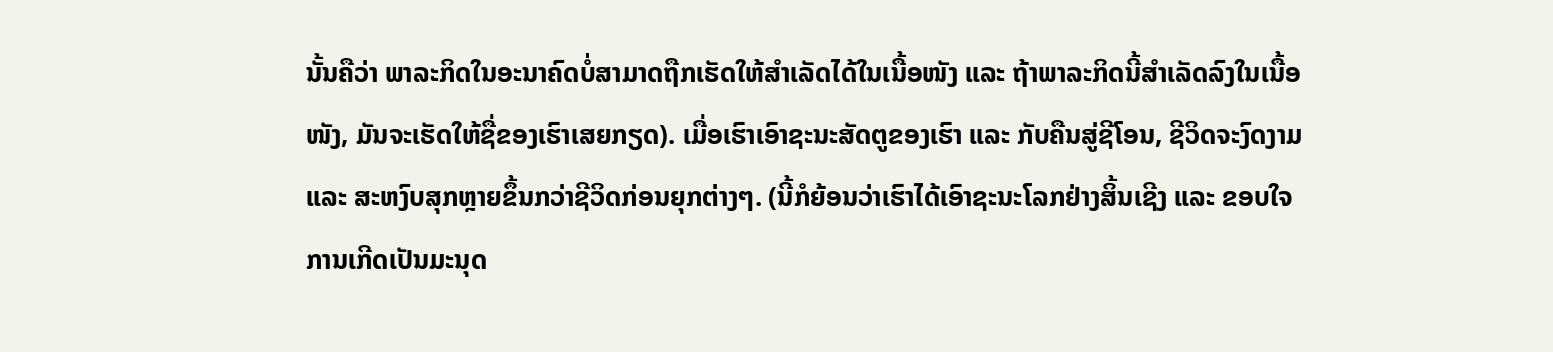ນັ້ນຄືວ່າ ພາລະກິດໃນອະນາຄົດບໍ່ສາມາດຖືກເຮັດໃຫ້ສຳເລັດໄດ້ໃນເນື້ອໜັງ ແລະ ຖ້າພາລະກິດນີ້ສຳເລັດລົງໃນເນື້ອໜັງ, ມັນຈະເຮັດໃຫ້ຊື່ຂອງເຮົາເສຍກຽດ). ເມື່ອເຮົາເອົາຊະນະສັດຕູຂອງເຮົາ ແລະ ກັບຄືນສູ່ຊີໂອນ, ຊີວິດຈະງົດງາມ ແລະ ສະຫງົບສຸກຫຼາຍຂຶ້ນກວ່າຊີວິດກ່ອນຍຸກຕ່າງໆ. (ນີ້ກໍຍ້ອນວ່າເຮົາໄດ້ເອົາຊະນະໂລກຢ່າງສິ້ນເຊີງ ແລະ ຂອບໃຈການເກີດເປັນມະນຸດ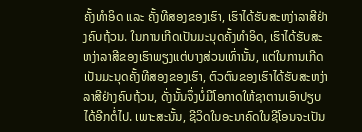ຄັ້ງທຳອິດ ແລະ ຄັ້ງທີສອງຂອງເຮົາ, ເຮົາໄດ້ຮັບສະຫງ່າລາສີຢ່າງຄົບຖ້ວນ. ໃນການເກີດເປັນມະນຸດຄັ້ງທຳອິດ, ເຮົາໄດ້ຮັບສະຫງ່າລາສີຂອງເຮົາພຽງແຕ່ບາງສ່ວນເທົ່ານັ້ນ, ແຕ່ໃນການເກີດເປັນມະນຸດຄັ້ງທີສອງຂອງເຮົາ, ຕົວຕົນຂອງເຮົາໄດ້ຮັບສະຫງ່າລາສີຢ່າງຄົບຖ້ວນ, ດັ່ງນັ້ນຈຶ່ງບໍ່ມີໂອກາດໃຫ້ຊາຕານເອົາປຽບໄດ້ອີກຕໍ່ໄປ. ເພາະສະນັ້ນ, ຊີວິດໃນອະນາຄົດໃນຊີໂອນຈະເປັນ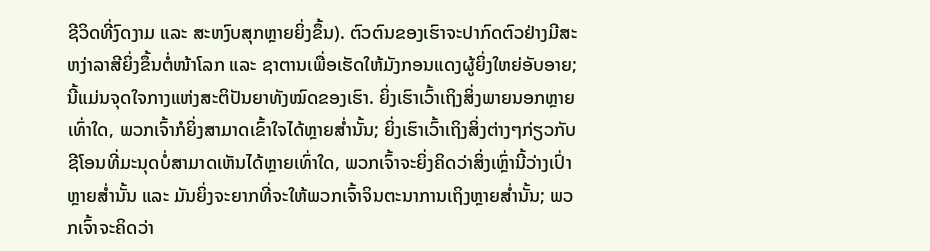ຊີວິດທີ່ງົດງາມ ແລະ ສະຫງົບສຸກຫຼາຍຍິ່ງຂຶ້ນ). ຕົວຕົນຂອງເຮົາຈະປາກົດຕົວຢ່າງມີສະຫງ່າລາສີຍິ່ງຂຶ້ນຕໍ່ໜ້າໂລກ ແລະ ຊາຕານເພື່ອເຮັດໃຫ້ມັງກອນແດງຜູ້ຍິ່ງໃຫຍ່ອັບອາຍ; ນີ້ແມ່ນຈຸດໃຈກາງແຫ່ງສະຕິປັນຍາທັງໝົດຂອງເຮົາ. ຍິ່ງເຮົາເວົ້າເຖິງສິ່ງພາຍນອກຫຼາຍເທົ່າໃດ, ພວກເຈົ້າກໍຍິ່ງສາມາດເຂົ້າໃຈໄດ້ຫຼາຍສໍ່ານັ້ນ; ຍິ່ງເຮົາເວົ້າເຖິງສິ່ງຕ່າງໆກ່ຽວກັບຊີໂອນທີ່ມະນຸດບໍ່ສາມາດເຫັນໄດ້ຫຼາຍເທົ່າໃດ, ພວກເຈົ້າຈະຍິ່ງຄິດວ່າສິ່ງເຫຼົ່ານີ້ວ່າງເປົ່າຫຼາຍສໍ່ານັ້ນ ແລະ ມັນຍິ່ງຈະຍາກທີ່ຈະໃຫ້ພວກເຈົ້າຈິນຕະນາການເຖິງຫຼາຍສໍ່ານັ້ນ; ພວກເຈົ້າຈະຄິດວ່າ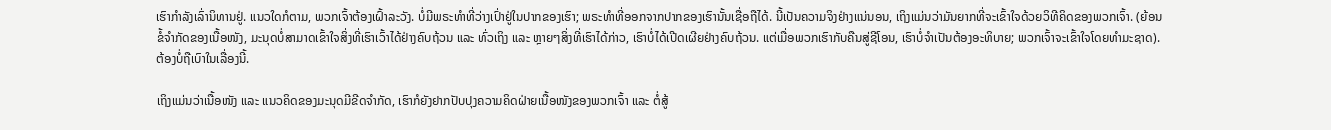ເຮົາກຳລັງເລົ່ານິທານຢູ່. ແນວໃດກໍຕາມ, ພວກເຈົ້າຕ້ອງເຝົ້າລະວັງ. ບໍ່ມີພຣະທຳທີ່ວ່າງເປົ່າຢູ່ໃນປາກຂອງເຮົາ; ພຣະທຳທີ່ອອກຈາກປາກຂອງເຮົານັ້ນເຊື່ອຖືໄດ້. ນີ້ເປັນຄວາມຈິງຢ່າງແນ່ນອນ, ເຖິງແມ່ນວ່າມັນຍາກທີ່ຈະເຂົ້າໃຈດ້ວຍວິທີຄິດຂອງພວກເຈົ້າ. (ຍ້ອນຂໍ້ຈຳກັດຂອງເນື້ອໜັງ, ມະນຸດບໍ່ສາມາດເຂົ້າໃຈສິ່ງທີ່ເຮົາເວົ້າໄດ້ຢ່າງຄົບຖ້ວນ ແລະ ທົ່ວເຖິງ ແລະ ຫຼາຍໆສິ່ງທີ່ເຮົາໄດ້ກ່າວ, ເຮົາບໍ່ໄດ້ເປີດເຜີຍຢ່າງຄົບຖ້ວນ. ແຕ່ເມື່ອພວກເຮົາກັບຄືນສູ່ຊີໂອນ, ເຮົາບໍ່ຈຳເປັນຕ້ອງອະທິບາຍ; ພວກເຈົ້າຈະເຂົ້າໃຈໂດຍທຳມະຊາດ). ຕ້ອງບໍ່ຖືເບົາໃນເລື່ອງນີ້.

ເຖິງແມ່ນວ່າເນື້ອໜັງ ແລະ ແນວຄິດຂອງມະນຸດມີຂີດຈຳກັດ, ເຮົາກໍຍັງຢາກປັບປຸງຄວາມຄິດຝ່າຍເນື້ອໜັງຂອງພວກເຈົ້າ ແລະ ຕໍ່ສູ້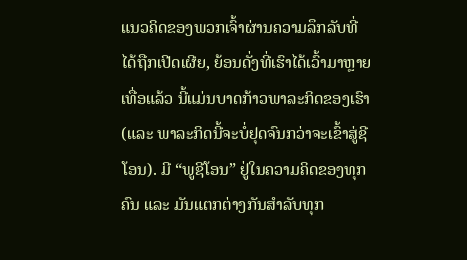ແນວຄິດຂອງພວກເຈົ້າຜ່ານຄວາມລຶກລັບທີ່ໄດ້ຖືກເປີດເຜີຍ, ຍ້ອນດັ່ງທີ່ເຮົາໄດ້ເວົ້າມາຫຼາຍເທື່ອແລ້ວ ນີ້ແມ່ນບາດກ້າວພາລະກິດຂອງເຮົາ (ແລະ ພາລະກິດນີ້ຈະບໍ່ຢຸດຈົນກວ່າຈະເຂົ້າສູ່ຊີໂອນ). ມີ “ພູຊີໂອນ” ຢູ່ໃນຄວາມຄິດຂອງທຸກຄົນ ແລະ ມັນແຕກຕ່າງກັນສຳລັບທຸກ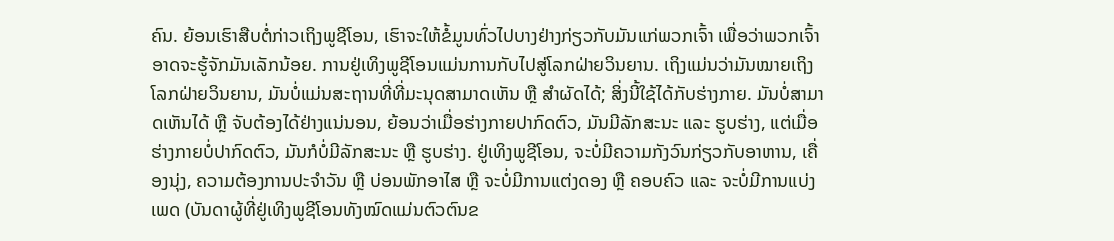ຄົນ. ຍ້ອນເຮົາສືບຕໍ່ກ່າວເຖິງພູຊີໂອນ, ເຮົາຈະໃຫ້ຂໍ້ມູນທົ່ວໄປບາງຢ່າງກ່ຽວກັບມັນແກ່ພວກເຈົ້າ ເພື່ອວ່າພວກເຈົ້າອາດຈະຮູ້ຈັກມັນເລັກນ້ອຍ. ການຢູ່ເທິງພູຊີໂອນແມ່ນການກັບໄປສູ່ໂລກຝ່າຍວິນຍານ. ເຖິງແມ່ນວ່າມັນໝາຍເຖິງໂລກຝ່າຍວິນຍານ, ມັນບໍ່ແມ່ນສະຖານທີ່ທີ່ມະນຸດສາມາດເຫັນ ຫຼື ສຳຜັດໄດ້; ສິ່ງນີ້ໃຊ້ໄດ້ກັບຮ່າງກາຍ. ມັນບໍ່ສາມາດເຫັນໄດ້ ຫຼື ຈັບຕ້ອງໄດ້ຢ່າງແນ່ນອນ, ຍ້ອນວ່າເມື່ອຮ່າງກາຍປາກົດຕົວ, ມັນມີລັກສະນະ ແລະ ຮູບຮ່າງ, ແຕ່ເມື່ອຮ່າງກາຍບໍ່ປາກົດຕົວ, ມັນກໍບໍ່ມີລັກສະນະ ຫຼື ຮູບຮ່າງ. ຢູ່ເທິງພູຊີໂອນ, ຈະບໍ່ມີຄວາມກັງວົນກ່ຽວກັບອາຫານ, ເຄື່ອງນຸ່ງ, ຄວາມຕ້ອງການປະຈຳວັນ ຫຼື ບ່ອນພັກອາໄສ ຫຼື ຈະບໍ່ມີການແຕ່ງດອງ ຫຼື ຄອບຄົວ ແລະ ຈະບໍ່ມີການແບ່ງເພດ (ບັນດາຜູ້ທີ່ຢູ່ເທິງພູຊີໂອນທັງໝົດແມ່ນຕົວຕົນຂ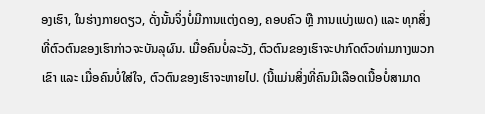ອງເຮົາ, ໃນຮ່າງກາຍດຽວ, ດັ່ງນັ້ນຈິ່ງບໍ່ມີການແຕ່ງດອງ, ຄອບຄົວ ຫຼື ການແບ່ງເພດ) ແລະ ທຸກສິ່ງທີ່ຕົວຕົນຂອງເຮົາກ່າວຈະບັນລຸຜົນ. ເມື່ອຄົນບໍ່ລະວັງ, ຕົວຕົນຂອງເຮົາຈະປາກົດຕົວທ່າມກາງພວກເຂົາ ແລະ ເມື່ອຄົນບໍ່ໃສ່ໃຈ, ຕົວຕົນຂອງເຮົາຈະຫາຍໄປ. (ນີ້ແມ່ນສິ່ງທີ່ຄົນມີເລືອດເນື້ອບໍ່ສາມາດ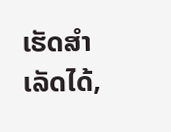ເຮັດສຳເລັດໄດ້,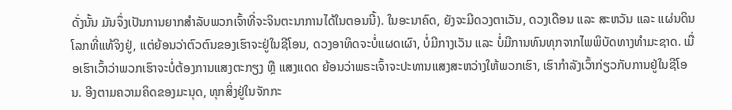ດັ່ງນັ້ນ ມັນຈຶ່ງເປັນການຍາກສຳລັບພວກເຈົ້າທີ່ຈະຈິນຕະນາການໄດ້ໃນຕອນນີ້). ໃນອະນາຄົດ, ຍັງຈະມີດວງຕາເວັນ, ດວງເດືອນ ແລະ ສະຫວັນ ແລະ ແຜ່ນດິນໂລກທີ່ແທ້ຈິງຢູ່, ແຕ່ຍ້ອນວ່າຕົວຕົນຂອງເຮົາຈະຢູ່ໃນຊີໂອນ, ດວງອາທິດຈະບໍ່ແຜດເຜົາ, ບໍ່ມີກາງເວັນ ແລະ ບໍ່ມີການທົນທຸກຈາກໄພພິບັດທາງທຳມະຊາດ. ເມື່ອເຮົາເວົ້າວ່າພວກເຮົາຈະບໍ່ຕ້ອງການແສງຕະກຽງ ຫຼື ແສງແດດ ຍ້ອນວ່າພຣະເຈົ້າຈະປະທານແສງສະຫວ່າງໃຫ້ພວກເຮົາ, ເຮົາກຳລັງເວົ້າກ່ຽວກັບການຢູ່ໃນຊີໂອນ. ອີງຕາມຄວາມຄິດຂອງມະນຸດ, ທຸກສິ່ງຢູ່ໃນຈັກກະ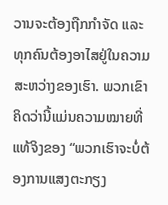ວານຈະຕ້ອງຖືກກຳຈັດ ແລະ ທຸກຄົນຕ້ອງອາໄສຢູ່ໃນຄວາມສະຫວ່າງຂອງເຮົາ. ພວກເຂົາຄິດວ່ານີ້ແມ່ນຄວາມໝາຍທີ່ແທ້ຈິງຂອງ “ພວກເຮົາຈະບໍ່ຕ້ອງການແສງຕະກຽງ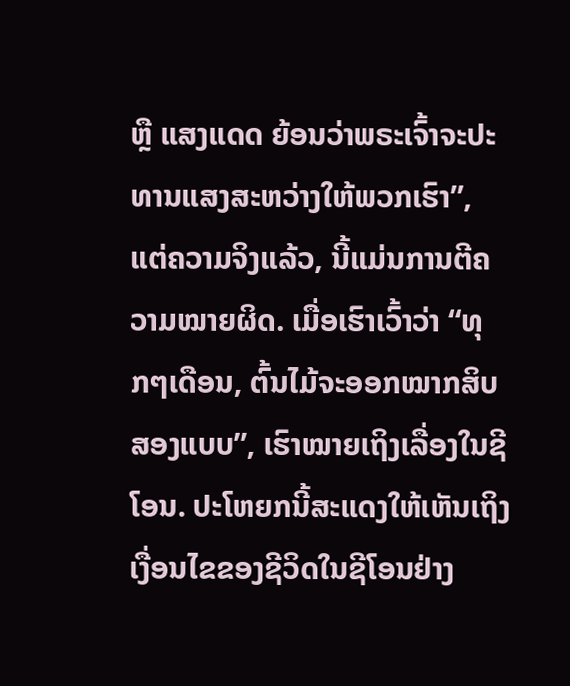ຫຼື ແສງແດດ ຍ້ອນວ່າພຣະເຈົ້າຈະປະທານແສງສະຫວ່າງໃຫ້ພວກເຮົາ”, ແຕ່ຄວາມຈິງແລ້ວ, ນີ້ແມ່ນການຕີຄວາມໝາຍຜິດ. ເມື່ອເຮົາເວົ້າວ່າ “ທຸກໆເດືອນ, ຕົ້ນໄມ້ຈະອອກໝາກສິບສອງແບບ”, ເຮົາໝາຍເຖິງເລື່ອງໃນຊີໂອນ. ປະໂຫຍກນີ້ສະແດງໃຫ້ເຫັນເຖິງເງື່ອນໄຂຂອງຊີວິດໃນຊີໂອນຢ່າງ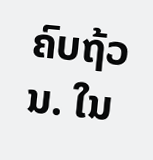ຄົບຖ້ວນ. ໃນ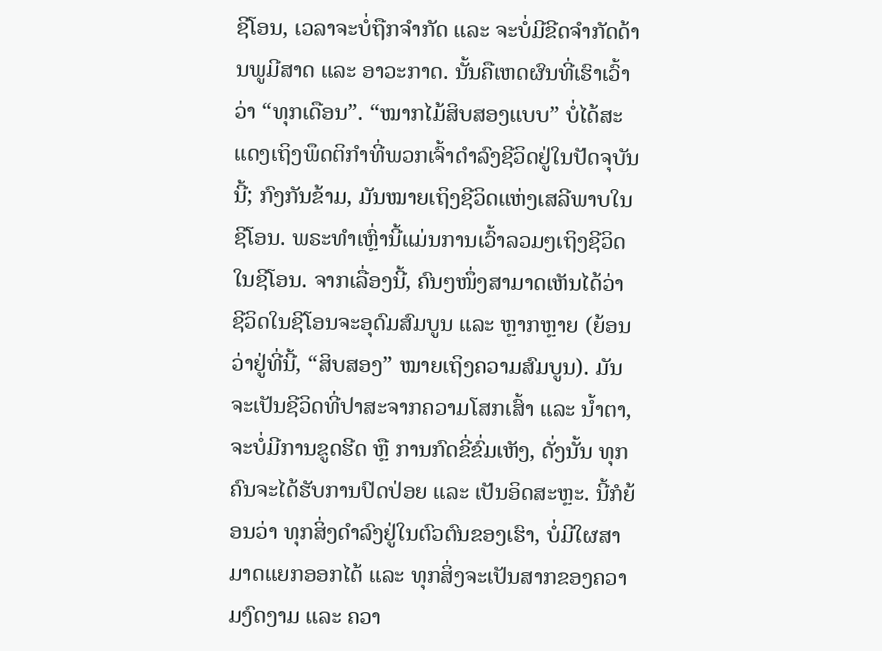ຊີໂອນ, ເວລາຈະບໍ່ຖືກຈຳກັດ ແລະ ຈະບໍ່ມີຂີດຈຳກັດດ້ານພູມີສາດ ແລະ ອາວະກາດ. ນັ້ນຄືເຫດຜົນທີ່ເຮົາເວົ້າວ່າ “ທຸກເດືອນ”. “ໝາກໄມ້ສິບສອງແບບ” ບໍ່ໄດ້ສະແດງເຖິງພຶດຕິກຳທີ່ພວກເຈົ້າດຳລົງຊີວິດຢູ່ໃນປັດຈຸບັນນີ້; ກົງກັນຂ້າມ, ມັນໝາຍເຖິງຊີວິດແຫ່ງເສລີພາບໃນຊີໂອນ. ພຣະທຳເຫຼົ່ານີ້ແມ່ນການເວົ້າລວມໆເຖິງຊີວິດໃນຊີໂອນ. ຈາກເລື່ອງນີ້, ຄົນໆໜຶ່ງສາມາດເຫັນໄດ້ວ່າ ຊີວິດໃນຊີໂອນຈະອຸດົມສົມບູນ ແລະ ຫຼາກຫຼາຍ (ຍ້ອນວ່າຢູ່ທີ່ນີ້, “ສິບສອງ” ໝາຍເຖິງຄວາມສົມບູນ). ມັນຈະເປັນຊີວິດທີ່ປາສະຈາກຄວາມໂສກເສົ້າ ແລະ ນ້ຳຕາ, ຈະບໍ່ມີການຂູດຮີດ ຫຼື ການກົດຂີ່ຂົ່ມເຫັງ, ດັ່ງນັ້ນ ທຸກຄົນຈະໄດ້ຮັບການປົດປ່ອຍ ແລະ ເປັນອິດສະຫຼະ. ນີ້ກໍຍ້ອນວ່າ ທຸກສິ່ງດຳລົງຢູ່ໃນຕົວຕົນຂອງເຮົາ, ບໍ່ມີໃຜສາມາດແຍກອອກໄດ້ ແລະ ທຸກສິ່ງຈະເປັນສາກຂອງຄວາມງົດງາມ ແລະ ຄວາ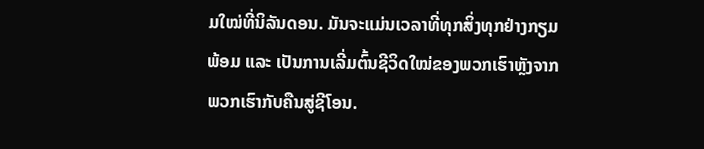ມໃໝ່ທີ່ນິລັນດອນ. ມັນຈະແມ່ນເວລາທີ່ທຸກສິ່ງທຸກຢ່າງກຽມພ້ອມ ແລະ ເປັນການເລີ່ມຕົ້ນຊີວິດໃໝ່ຂອງພວກເຮົາຫຼັງຈາກພວກເຮົາກັບຄືນສູ່ຊີໂອນ.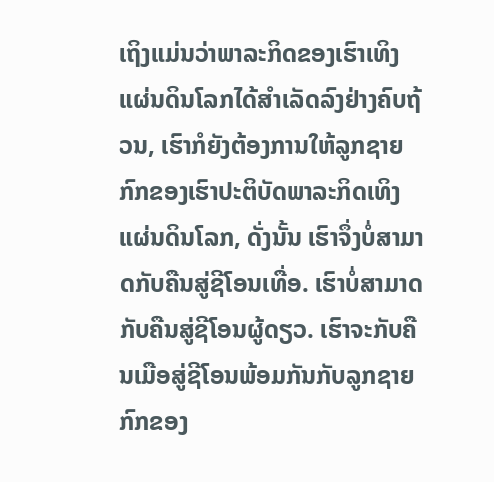ເຖິງແມ່ນວ່າພາລະກິດຂອງເຮົາເທິງແຜ່ນດິນໂລກໄດ້ສຳເລັດລົງຢ່າງຄົບຖ້ວນ, ເຮົາກໍຍັງຕ້ອງການໃຫ້ລູກຊາຍກົກຂອງເຮົາປະຕິບັດພາລະກິດເທິງແຜ່ນດິນໂລກ, ດັ່ງນັ້ນ ເຮົາຈຶ່ງບໍ່ສາມາດກັບຄືນສູ່ຊີໂອນເທື່ອ. ເຮົາບໍ່ສາມາດກັບຄືນສູ່ຊີໂອນຜູ້ດຽວ. ເຮົາຈະກັບຄືນເມືອສູ່ຊີໂອນພ້ອມກັນກັບລູກຊາຍກົກຂອງ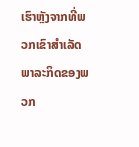ເຮົາຫຼັງຈາກທີ່ພວກເຂົາສຳເລັດພາລະກິດຂອງພວກ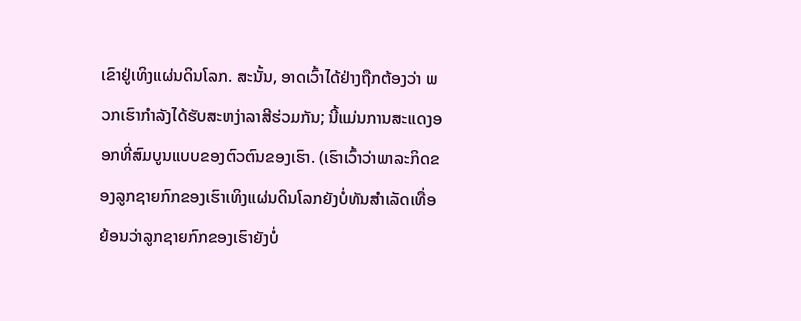ເຂົາຢູ່ເທິງແຜ່ນດິນໂລກ. ສະນັ້ນ, ອາດເວົ້າໄດ້ຢ່າງຖືກຕ້ອງວ່າ ພວກເຮົາກຳລັງໄດ້ຮັບສະຫງ່າລາສີຮ່ວມກັນ; ນີ້ແມ່ນການສະແດງອອກທີ່ສົມບູນແບບຂອງຕົວຕົນຂອງເຮົາ. (ເຮົາເວົ້າວ່າພາລະກິດຂອງລູກຊາຍກົກຂອງເຮົາເທິງແຜ່ນດິນໂລກຍັງບໍ່ທັນສຳເລັດເທື່ອ ຍ້ອນວ່າລູກຊາຍກົກຂອງເຮົາຍັງບໍ່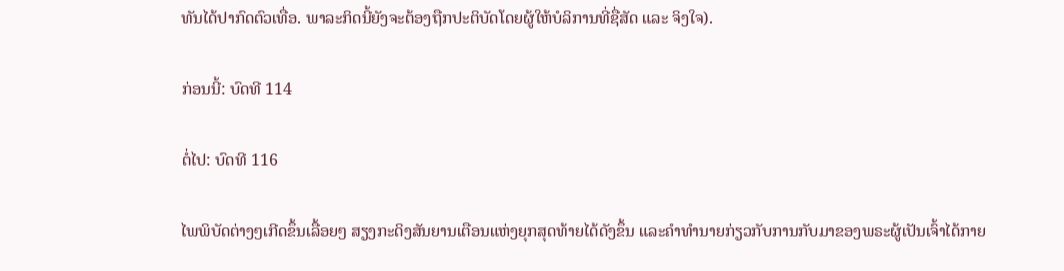ທັນໄດ້ປາກົດຕົວເທື່ອ. ພາລະກິດນີ້ຍັງຈະຕ້ອງຖືກປະຕິບັດໂດຍຜູ້ໃຫ້ບໍລິການທີ່ຊື່ສັດ ແລະ ຈິງໃຈ).

ກ່ອນນີ້: ບົດທີ 114

ຕໍ່ໄປ: ບົດທີ 116

ໄພພິບັດຕ່າງໆເກີດຂຶ້ນເລື້ອຍໆ ສຽງກະດິງສັນຍານເຕືອນແຫ່ງຍຸກສຸດທ້າຍໄດ້ດັງຂຶ້ນ ແລະຄໍາທໍານາຍກ່ຽວກັບການກັບມາຂອງພຣະຜູ້ເປັນເຈົ້າໄດ້ກາຍ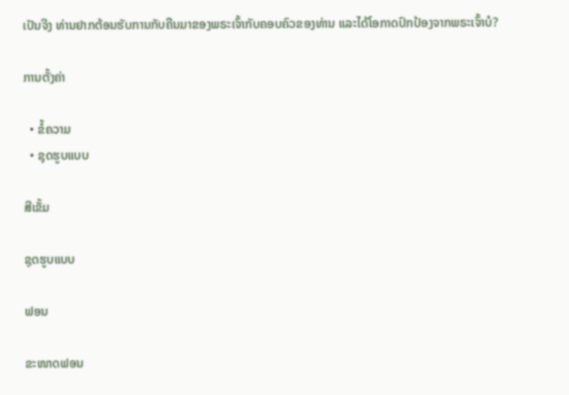ເປັນຈີງ ທ່ານຢາກຕ້ອນຮັບການກັບຄືນມາຂອງພຣະເຈົ້າກັບຄອບຄົວຂອງທ່ານ ແລະໄດ້ໂອກາດປົກປ້ອງຈາກພຣະເຈົ້າບໍ?

ການຕັ້ງຄ່າ

  • ຂໍ້ຄວາມ
  • ຊຸດຮູບແບບ

ສີເຂັ້ມ

ຊຸດຮູບແບບ

ຟອນ

ຂະໜາດຟອນ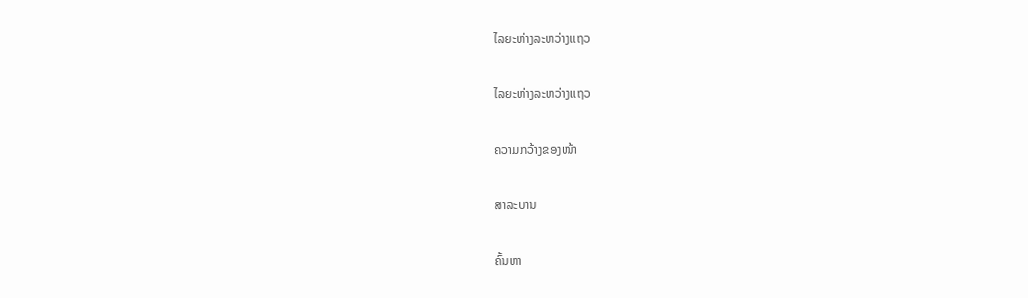ໄລຍະຫ່າງລະຫວ່າງແຖວ

ໄລຍະຫ່າງລະຫວ່າງແຖວ

ຄວາມກວ້າງຂອງໜ້າ

ສາລະບານ

ຄົ້ນຫາ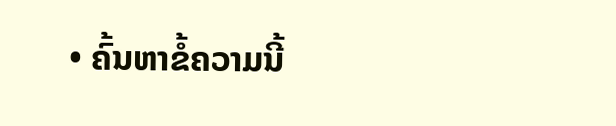• ຄົ້ນຫາຂໍ້ຄວາມນີ້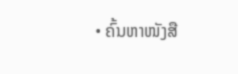• ຄົ້ນຫາໜັງສື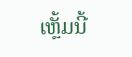ເຫຼັ້ມນີ້